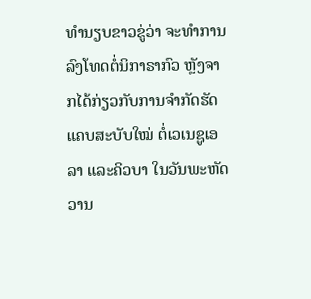ທຳນຽບຂາວຂູ່ວ່າ ຈະທຳການລົງໂທດຕໍ່ນິກາຣາກົວ ຫຼັງຈາກໄດ້ກ່ຽວກັບການຈຳກັດຮັດແຄບສະບັບໃໝ່ ຕໍ່ເວເນຊູເອລາ ແລະຄິວບາ ໃນວັນພະຫັດວານ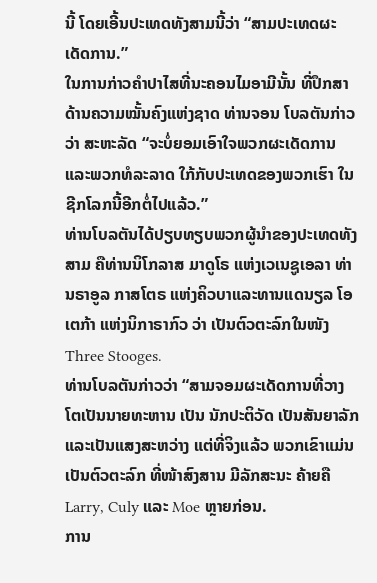ນີ້ ໂດຍເອີ້ນປະເທດທັງສາມນີ້ວ່າ “ສາມປະເທດຜະເດັດການ.”
ໃນການກ່າວຄຳປາໄສທີ່ນະຄອນໄມອາມີນັ້ນ ທີ່ປຶກສາດ້ານຄວາມໝັ້ນຄົງແຫ່ງຊາດ ທ່ານຈອນ ໂບລຕັນກ່າວວ່າ ສະຫະລັດ “ຈະບໍ່ຍອມເອົາໃຈພວກຜະເດັດການ ແລະພວກທໍລະລາດ ໃກ້ກັບປະເທດຂອງພວກເຮົາ ໃນຊີກໂລກນີ້ອີກຕໍ່ໄປແລ້ວ.”
ທ່ານໂບລຕັນໄດ້ປຽບທຽບພວກຜູ້ນຳຂອງປະເທດທັງສາມ ຄືທ່ານນິໂກລາສ ມາດູໂຣ ແຫ່ງເວເນຊູເອລາ ທ່ານຣາອູລ ກາສໂຕຣ ແຫ່ງຄິວບາແລະທານແດນຽລ ໂອເຕກ້າ ແຫ່ງນິກາຣາກົວ ວ່າ ເປັນຕົວຕະລົກໃນໜັງ Three Stooges.
ທ່ານໂບລຕັນກ່າວວ່າ “ສາມຈອມຜະເດັດການທີ່ວາງໂຕເປັນນາຍທະຫານ ເປັນ ນັກປະຕິວັດ ເປັນສັນຍາລັກ ແລະເປັນແສງສະຫວ່າງ ແຕ່ທີ່ຈິງແລ້ວ ພວກເຂົາແມ່ນເປັນຕົວຕະລົກ ທີ່ໜ້າສົງສານ ມີລັກສະນະ ຄ້າຍຄື Larry, Culy ແລະ Moe ຫຼາຍກ່ອນ.
ການ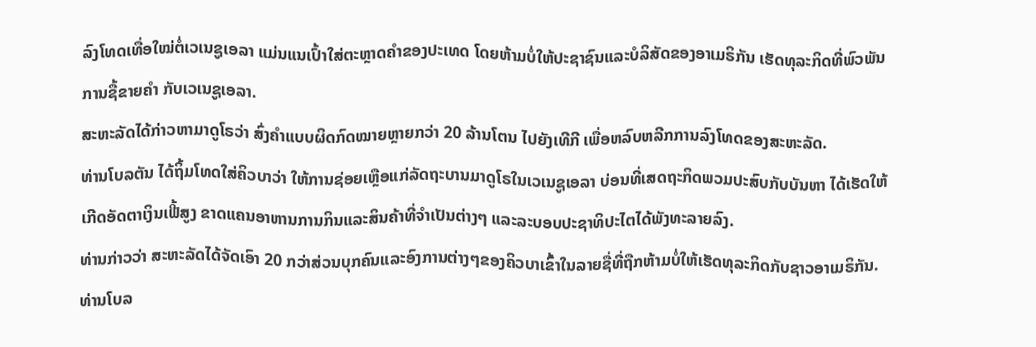ລົງໂທດເທື່ອໃໝ່ຕໍ່ເວເນຊູເອລາ ແມ່ນແນເປົ້າໃສ່ຕະຫຼາດຄຳຂອງປະເທດ ໂດຍຫ້າມບໍ່ໃຫ້ປະຊາຊົນແລະບໍລິສັດຂອງອາເມຣິກັນ ເຮັດທຸລະກິດທີ່ພົວພັນການຊື້ຂາຍຄຳ ກັບເວເນຊູເອລາ.
ສະຫະລັດໄດ້ກ່າວຫາມາດູໂຣວ່າ ສົ່ງຄຳແບບຜິດກົດໝາຍຫຼາຍກວ່າ 20 ລ້ານໂຕນ ໄປຍັງເທີກີ ເພື່ອຫລົບຫລີກການລົງໂທດຂອງສະຫະລັດ.
ທ່ານໂບລຕັນ ໄດ້ຖິ້ມໂທດໃສ່ຄິວບາວ່າ ໃຫ້ການຊ່ອຍເຫຼືອແກ່ລັດຖະບານມາດູໂຣໃນເວເນຊູເອລາ ບ່ອນທີ່ເສດຖະກິດພວມປະສົບກັບບັນຫາ ໄດ້ເຮັດໃຫ້ເກີດອັດຕາເງິນເຟີ້ສູງ ຂາດແຄນອາຫານການກິນແລະສິນຄ້າທີ່ຈຳເປັນຕ່າງໆ ແລະລະບອບປະຊາທິປະໄຕໄດ້ພັງທະລາຍລົງ.
ທ່ານກ່າວວ່າ ສະຫະລັດໄດ້ຈັດເອົາ 20 ກວ່າສ່ວນບຸກຄົນແລະອົງການຕ່າງໆຂອງຄິວບາເຂົ້າໃນລາຍຊື່ທີ່ຖືກຫ້າມບໍ່ໃຫ້ເຮັດທຸລະກິດກັບຊາວອາເມຣິກັນ.
ທ່ານໂບລ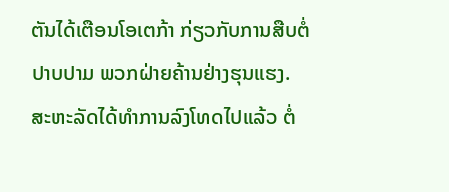ຕັນໄດ້ເຕືອນໂອເຕກ້າ ກ່ຽວກັບການສືບຕໍ່ປາບປາມ ພວກຝ່າຍຄ້ານຢ່າງຮຸນແຮງ.
ສະຫະລັດໄດ້ທຳການລົງໂທດໄປແລ້ວ ຕໍ່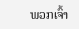ພວກເຈົ້າ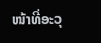ໜ້າທີ່ອະວຸ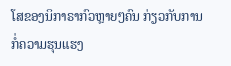ໂສຂອງນິກາຣາກົວຫຼາຍໆຄົນ ກ່ຽວກັບການກໍ່ຄວາມຮຸນແຮງ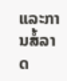ແລະການສໍ້ລາດ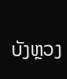ບັງຫຼວງ